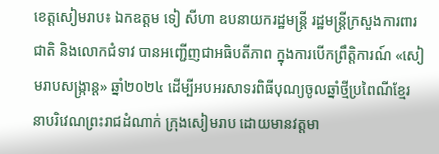ខេត្តសៀមរាប៖ ឯកឧត្តម ទៀ សីហា ឧបនាយករដ្ឋមន្ត្រី រដ្ឋមន្ត្រីក្រសួងការពារជាតិ និងលោកជំទាវ បានអញ្ជើញជាអធិបតីភាព ក្នុងការបើកព្រឹត្តិការណ៍ «សៀមរាបសង្ក្រាន្ត» ឆ្នាំ២០២៤ ដើម្បីអបអរសាទរពិធីបុណ្យចូលឆ្នាំថ្មីប្រពៃណីខ្មែរ នាបរិវេណព្រះរាជដំណាក់ ក្រុងសៀមរាប ដោយមានវត្តមា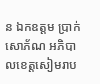ន ឯកឧត្តម ប្រាក់ សោភ័ណ អភិបាលខេត្តសៀមរាប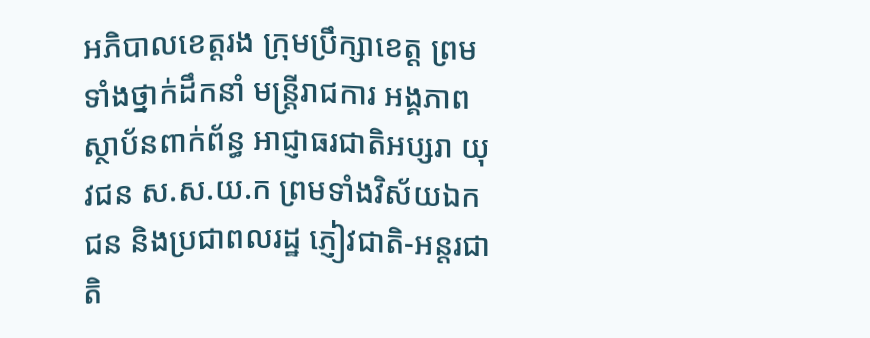អភិបាលខេត្តរង ក្រុមប្រឹក្សាខេត្ត ព្រមទាំងថ្នាក់ដឹកនាំ មន្ត្រីរាជការ អង្គភាព ស្ថាប័នពាក់ព័ន្ធ អាជ្ញាធរជាតិអប្សរា យុវជន ស.ស.យ.ក ព្រមទាំងវិស័យឯកជន និងប្រជាពលរដ្ឋ ភ្ញៀវជាតិ-អន្តរជាតិ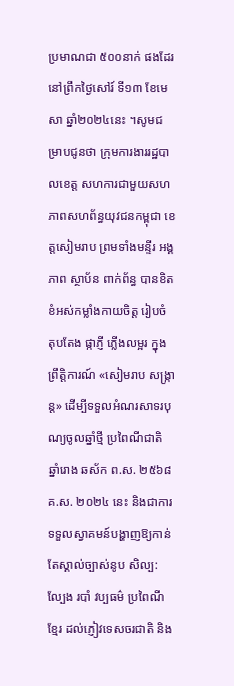ប្រមាណជា ៥០០នាក់ ផងដែរ នៅព្រឹកថ្ងៃសៅរ៍ ទី១៣ ខែមេសា ឆ្នាំ២០២៤នេះ ។សូមជម្រាបជូនថា ក្រុមការងាររដ្ឋបាលខេត្ត សហការជាមួយសហភាពសហព័ន្ធយុវជនកម្ពុជា ខេត្តសៀមរាប ព្រមទាំងមន្ទីរ អង្គភាព ស្ថាប័ន ពាក់ព័ន្ធ បានខិតខំអស់កម្លាំងកាយចិត្ត រៀបចំ តុបតែង ផ្កាភ្ញី ភ្លើងលម្អរ ក្នុងព្រឹត្តិការណ៍ «សៀមរាប សង្ក្រាន្ត» ដើម្បីទទួលអំណរសាទរបុណ្យចូលឆ្នាំថ្មី ប្រពៃណីជាតិ ឆ្នាំរោង ឆស័ក ព.ស. ២៥៦៨ គ.ស. ២០២៤ នេះ និងជាការទទួលស្វាគមន៍បង្ហាញឱ្យកាន់តែស្គាល់ច្បាស់នូប សិល្ប: ល្បែង របាំ វប្បធម៌ ប្រពៃណី ខ្មែរ ដល់ភ្ញៀវទេសចរជាតិ និង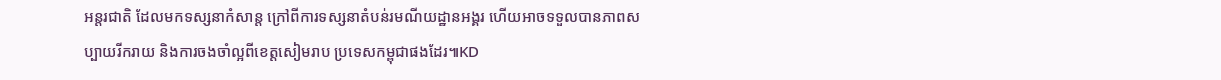អន្តរជាតិ ដែលមកទស្សនាកំសាន្ត ក្រៅពីការទស្សនាតំបន់រមណីយដ្ឋានអង្គរ ហើយអាចទទួលបានភាពសប្បាយរីករាយ និងការចងចាំល្អពីខេត្តសៀមរាប ប្រទេសកម្ពុជាផងដែរ៕KD